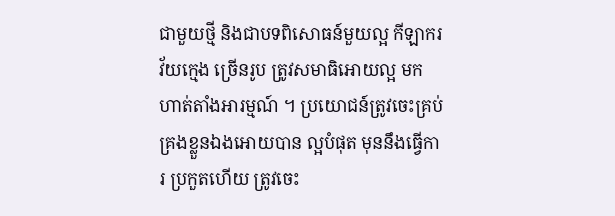ជាមួយថ្មី និងជាបទពិសោធន៍មួយល្អ កីឡាករវ័យក្មេង ច្រើនរូប ត្រូវសមាធិអោយល្អ មកហាត់តាំងអារម្មណ៍ ។ ប្រយោជន៍ត្រូវចេះគ្រប់គ្រងខ្លួនឯងអោយបាន ល្អបំផុត មុននឹងធ្វើការ ប្រកួតហើយ ត្រូវចេះ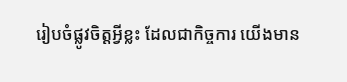រៀបចំផ្លូវចិត្តអ្វីខ្លះ ដែលជាកិច្ចការ យើងមាន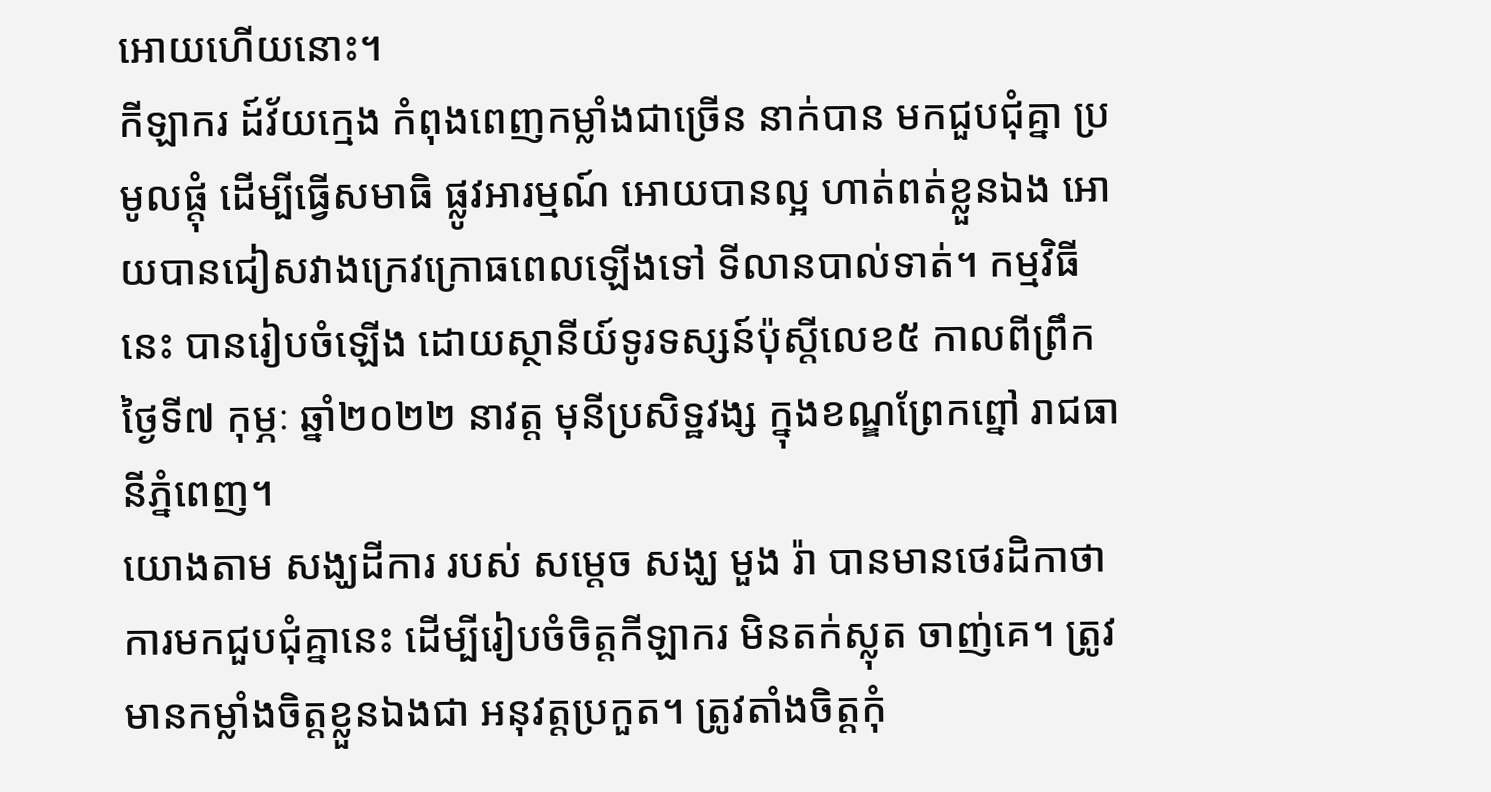អោយហើយនោះ។
កីឡាករ ដ៍វ័យក្មេង កំពុងពេញកម្លាំងជាច្រើន នាក់បាន មកជួបជុំគ្នា ប្រមូលផ្តុំ ដើម្បីធ្វើសមាធិ ផ្លូវអារម្មណ៍ អោយបានល្អ ហាត់ពត់ខ្លួនឯង អោយបានជៀសវាងក្រេវក្រោធពេលឡើងទៅ ទីលានបាល់ទាត់។ កម្មវិធីនេះ បានរៀបចំឡើង ដោយស្ថានីយ៍ទូរទស្សន៍ប៉ុស្តីលេខ៥ កាលពីព្រឹកថ្ងៃទី៧ កុម្ភៈ ឆ្នាំ២០២២ នាវត្ត មុនីប្រសិទ្ឋវង្ស ក្នុងខណ្ឌព្រែកព្នៅ រាជធានីភ្នំពេញ។
យោងតាម សង្ឃដីការ របស់ សម្តេច សង្ឃ មួង រ៉ា បានមានថេរដិកាថា ការមកជួបជុំគ្នានេះ ដើម្បីរៀបចំចិត្តកីឡាករ មិនតក់ស្លុត ចាញ់គេ។ ត្រូវមានកម្លាំងចិត្តខ្លួនឯងជា អនុវត្តប្រកួត។ ត្រូវតាំងចិត្តកុំ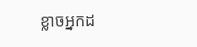ខ្លាចអ្នកដ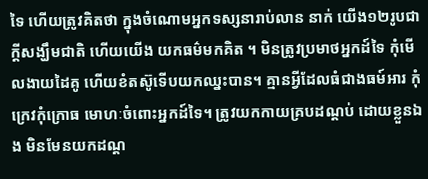ទៃ ហើយត្រូវគិតថា ក្នុងចំណោមអ្នកទស្សនារាប់លាន នាក់ យើង១២រូបជា ក្តីសង្ឃឹមជាតិ ហើយយើង យកធម៌មកគិត ។ មិនត្រូវប្រមាថអ្នកដ៍ទៃ កុំមើលងាយដៃគូ ហើយខំតស៊ូទើបយកឈ្នះបាន។ គ្មានអ្វីដែលធំជាងធម៍អារ កុំក្រេវកុំក្រោធ មោហៈចំពោះអ្នកដ៍ទៃ។ ត្រូវយកកាយគ្របដណ្តប់ ដោយខ្លួនឯង មិនមែនយកដណ្ត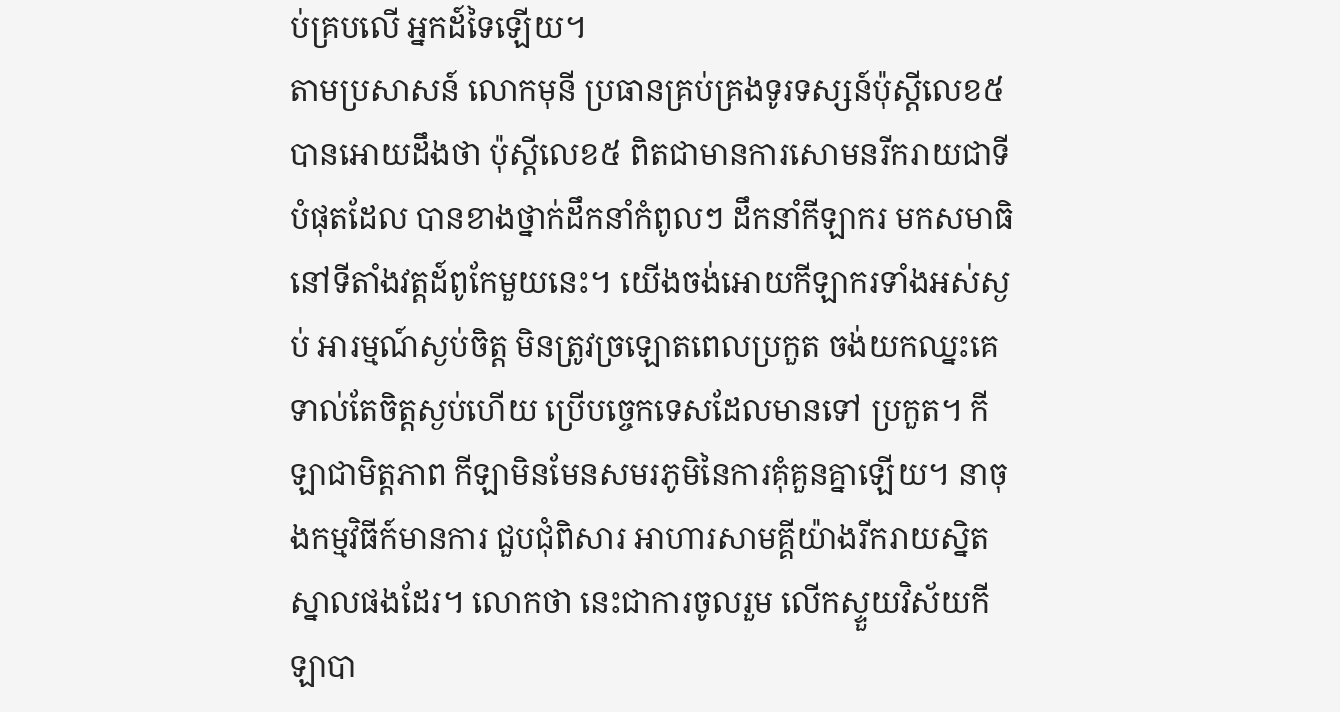ប់គ្របលើ អ្នកដ៍ទៃឡើយ។
តាមប្រសាសន៍ លោកមុនី ប្រធានគ្រប់គ្រងទូរទស្សន៍ប៉ុស្តីលេខ៥ បានអោយដឹងថា ប៉ុស្តីលេខ៥ ពិតជាមានការសោមនរីករាយជាទីបំផុតដែល បានខាងថ្នាក់ដឹកនាំកំពូលៗ ដឹកនាំកីឡាករ មកសមាធិ នៅទីតាំងវត្តដ៍ពូកែមួយនេះ។ យើងចង់អោយកីឡាករទាំងអស់ស្ងប់ អារម្មណ៍ស្ងប់ចិត្ត មិនត្រូវច្រឡោតពេលប្រកួត ចង់យកឈ្នះគេ ទាល់តែចិត្តស្ងប់ហើយ ប្រើបច្ចេកទេសដែលមានទៅ ប្រកួត។ កីឡាជាមិត្តភាព កីឡាមិនមែនសមរភូមិនៃការគុំគួនគ្នាឡើយ។ នាចុងកម្មវិធីក៍មានការ ជួបជុំពិសារ អាហារសាមគ្គីយ៉ាងរីករាយស្និតស្នាលផងដែរ។ លោកថា នេះជាការចូលរួម លើកស្ទួយវិស័យកីឡាបា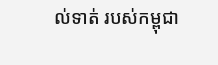ល់ទាត់ របស់កម្ពុជា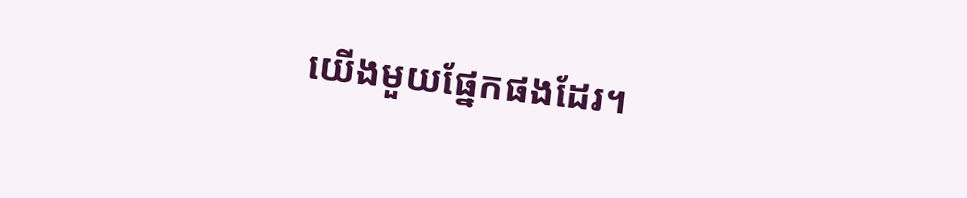យើងមួយផ្នែកផងដែរ។